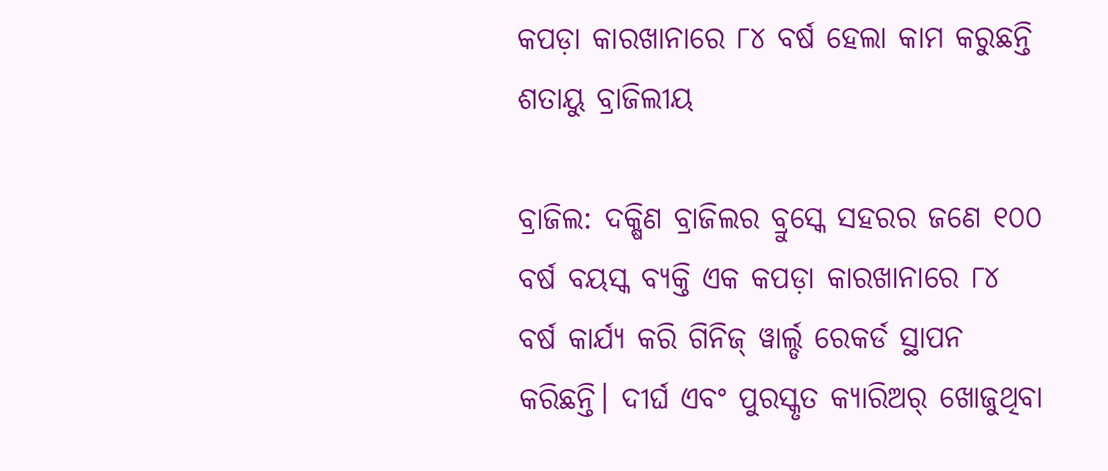କପଡ଼ା କାରଖାନାରେ ୮୪ ବର୍ଷ ହେଲା କାମ କରୁଛନ୍ତି ଶତାୟୁ ବ୍ରାଜିଲୀୟ

ବ୍ରାଜିଲ: ଦକ୍ଷିଣ ବ୍ରାଜିଲର ବ୍ରୁସ୍କେ ସହରର ଜଣେ ୧୦୦ ବର୍ଷ ବୟସ୍କ ବ୍ୟକ୍ତି ଏକ କପଡ଼ା କାରଖାନାରେ ୮୪ ବର୍ଷ କାର୍ଯ୍ୟ କରି ଗିନିଜ୍‌ ୱାର୍ଲ୍ଡ ରେକର୍ଡ ସ୍ଥାପନ କରିଛନ୍ତି। ଦୀର୍ଘ ଏବଂ ପୁରସ୍କୃତ କ୍ୟାରିଅର୍ ଖୋଜୁଥିବା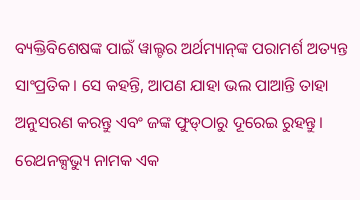ବ୍ୟକ୍ତିବିଶେଷଙ୍କ ପାଇଁ ୱାଲ୍ଟର ଅର୍ଥମ୍ୟାନ୍‌ଙ୍କ ପରାମର୍ଶ ଅତ୍ୟନ୍ତ ସାଂପ୍ରତିକ। ସେ କହନ୍ତି, ଆପଣ ଯାହା ଭଲ ପାଆନ୍ତି ତାହା ଅନୁସରଣ କରନ୍ତୁ ଏବଂ ଜଙ୍କ ଫୁଡ୍‌ଠ‌ାରୁ ଦୂରେଇ ରୁହନ୍ତୁ। ରେଥନକ୍ସଭ୍ୟୁ ନାମକ ଏକ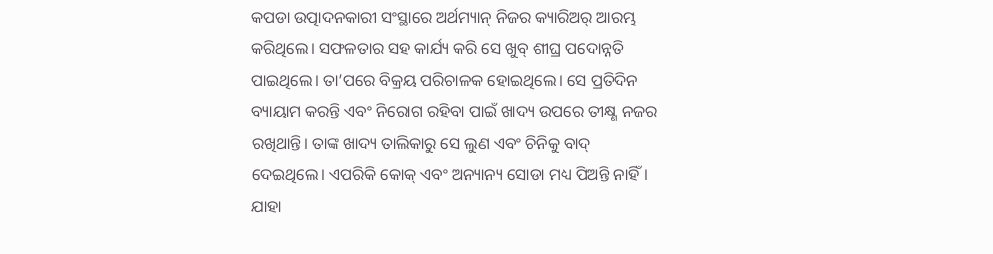କପଡା ଉତ୍ପାଦନକାରୀ ସଂସ୍ଥାରେ ଅର୍ଥମ୍ୟାନ୍ ନିଜର କ୍ୟାରିଅର୍ ଆରମ୍ଭ କରିଥିଲେ। ସଫଳତାର ସହ କାର୍ଯ୍ୟ କରି ସେ ଖୁବ୍ ଶୀଘ୍ର ପଦୋନ୍ନତି ପାଇଥିଲେ। ତା’ପରେ ବିକ୍ରୟ ପରିଚାଳକ ହୋଇଥିଲେ। ସେ ପ୍ରତିଦିନ ବ୍ୟାୟାମ କରନ୍ତି ଏବଂ ନିରୋଗ ରହିବା ପାଇଁ ଖାଦ୍ୟ ଉପରେ ତୀକ୍ଷ୍ଣ ନଜର ରଖିଥାନ୍ତି। ତାଙ୍କ ଖାଦ୍ୟ ତାଲିକାରୁ ସେ ଲୁଣ ଏବଂ ଚିନିକୁ ବାଦ୍‌ ଦେଇଥିଲେ। ଏପରିକି କୋକ୍ ଏବଂ ଅନ୍ୟାନ୍ୟ ସୋଡା ମଧ୍ୟ ପିଅନ୍ତି ନାହିଁ। ଯାହା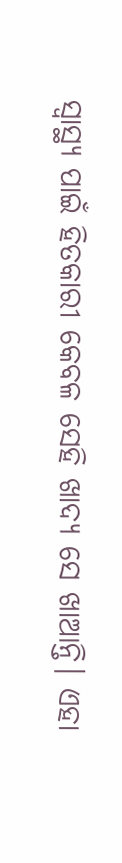ସ୍ବାସ୍ଥ୍ୟ ପାଇଁ ହିତକାରୀ କେବଳ ସେହି ଖାଦ୍ୟ ସେ ଖାଆନ୍ତି। ଏହା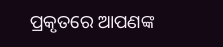ପ୍ରକୃତରେ ଆପଣଙ୍କ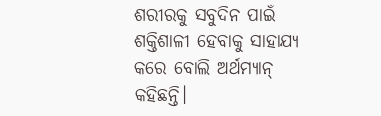ଶରୀରକୁ ସବୁଦିନ ପାଇଁ ଶକ୍ତିଶାଳୀ ହେବାକୁ ସାହାଯ୍ୟ କରେ ବୋଲି ଅର୍ଥମ୍ୟାନ୍‌ କହିଛନ୍ତି।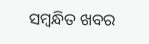ସମ୍ବନ୍ଧିତ ଖବର